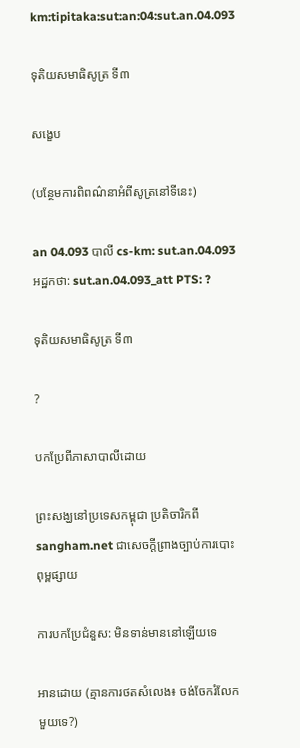km:tipitaka:sut:an:04:sut.an.04.093

ទុតិយសមាធិសូត្រ ទី៣

សង្ខេប

(បន្ថែមការពិពណ៌នាអំពីសូត្រនៅទីនេះ)

an 04.093 បាលី cs-km: sut.an.04.093 អដ្ឋកថា: sut.an.04.093_att PTS: ?

ទុតិយសមាធិសូត្រ ទី៣

?

បកប្រែពីភាសាបាលីដោយ

ព្រះសង្ឃនៅប្រទេសកម្ពុជា ប្រតិចារិកពី sangham.net ជាសេចក្តីព្រាងច្បាប់ការបោះពុម្ពផ្សាយ

ការបកប្រែជំនួស: មិនទាន់មាននៅឡើយទេ

អានដោយ (គ្មានការថតសំលេង៖ ចង់ចែករំលែកមួយទេ?)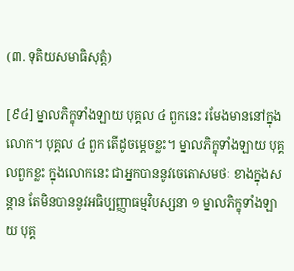(៣. ទុតិយសមាធិសុត្តំ)

[៩៤] ម្នាលភិក្ខុទាំងឡាយ បុគ្គល ៤ ពួកនេះ រមែងមាននៅក្នុងលោក។ បុគ្គល ៤ ពួក តើដូចម្តេចខ្លះ។ ម្នាលភិក្ខុទាំងឡាយ បុគ្គលពួកខ្លះ ក្នុងលោកនេះ ជាអ្នកបាននូវចេតោសមថៈ ខាងក្នុងសន្តាន តែមិនបាននូវអធិប្បញ្ញាធម្មវិបស្សនា ១ ម្នាលភិក្ខុទាំងឡាយ បុគ្គ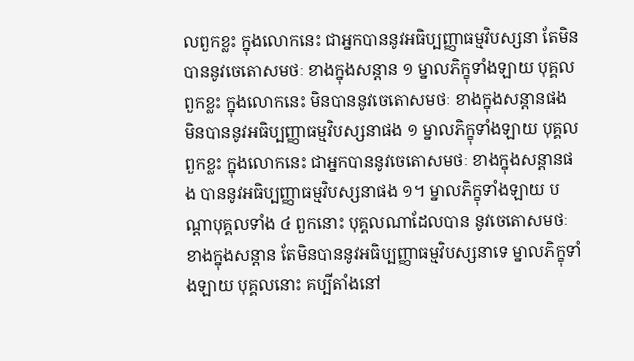លពួកខ្លះ ក្នុងលោកនេះ ជាអ្នកបាននូវអធិប្បញ្ញាធម្មវិបស្សនា តែមិនបាននូវចេតោសមថៈ ខាងក្នុងសន្តាន ១ ម្នាលភិក្ខុទាំងឡាយ បុគ្គលពួកខ្លះ ក្នុងលោកនេះ មិនបាននូវចេតោសមថៈ ខាងក្នុងសន្តានផង មិនបាននូវអធិប្បញ្ញាធម្មវិបស្សនាផង ១ ម្នាលភិក្ខុទាំងឡាយ បុគ្គលពួកខ្លះ ក្នុងលោកនេះ ជាអ្នកបាននូវចេតោសមថៈ ខាងក្នុងសន្តានផង បាននូវអធិប្បញ្ញាធម្មវិបស្សនាផង ១។ ម្នាលភិក្ខុទាំងឡាយ បណ្តាបុគ្គលទាំង ៤ ពួកនោះ បុគ្គលណាដែលបាន នូវចេតោសមថៈ ខាងក្នុងសន្តាន តែមិនបាននូវអធិប្បញ្ញាធម្មវិបស្សនាទេ ម្នាលភិក្ខុទាំងឡាយ បុគ្គលនោះ គប្បីតាំងនៅ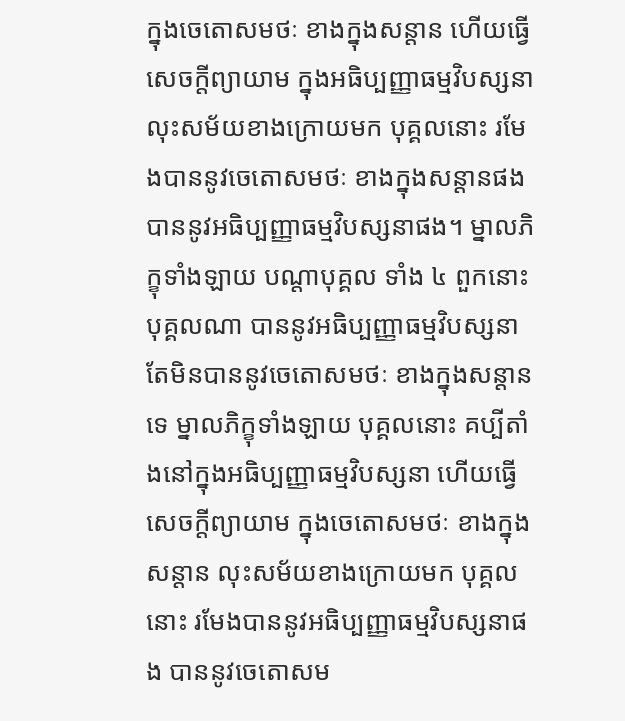ក្នុងចេតោសមថៈ ខាងក្នុងសន្តាន ហើយធ្វើសេចក្តីព្យាយាម ក្នុងអធិប្បញ្ញាធម្មវិបស្សនា លុះសម័យខាងក្រោយមក បុគ្គលនោះ រមែងបាននូវចេតោសមថៈ ខាងក្នុងសន្តានផង បាននូវអធិប្បញ្ញាធម្មវិបស្សនាផង។ ម្នាលភិក្ខុទាំងឡាយ បណ្តាបុគ្គល ទាំង ៤ ពួកនោះ បុគ្គលណា បាននូវអធិប្បញ្ញាធម្មវិបស្សនា តែមិនបាននូវចេតោសមថៈ ខាងក្នុងសន្តានទេ ម្នាលភិក្ខុទាំងឡាយ បុគ្គលនោះ គប្បីតាំងនៅក្នុងអធិប្បញ្ញាធម្មវិបស្សនា ហើយធ្វើសេចក្តីព្យាយាម ក្នុងចេតោសមថៈ ខាងក្នុងសន្តាន លុះសម័យខាងក្រោយមក បុគ្គលនោះ រមែងបាននូវអធិប្បញ្ញាធម្មវិបស្សនាផង បាននូវចេតោសម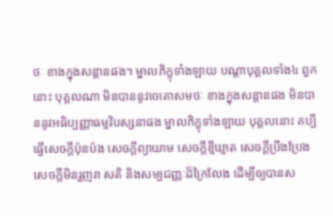ថៈ ខាងក្នុងសន្តានផង។ ម្នាលភិក្ខុទាំងឡាយ បណ្តាបុគ្គលទាំង៤ ពួកនោះ បុគ្គលណា មិនបាននូវចេតោសមថៈ ខាងក្នុងសន្តានផង មិនបាននូវអធិប្បញ្ញាធម្មវិបស្សនាផង ម្នាលភិក្ខុទាំងឡាយ បុគ្គលនោះ គប្បីធ្វើសេចក្តីប៉ុនប៉ង សេចក្តីព្យាយាម សេចក្តីខ្មីឃ្មាត សេចក្តីប្រឹងប្រែង សេចក្តីមិនរួញរា សតិ និងសម្បជញ្ញៈដ៏ក្រៃលែង ដើម្បីឲ្យបានស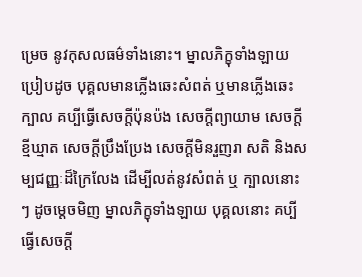ម្រេច នូវកុសលធម៌ទាំងនោះ។ ម្នាលភិក្ខុទាំងឡាយ ប្រៀបដូច បុគ្គលមានភ្លើងឆេះសំពត់ ឬមានភ្លើងឆេះក្បាល គប្បីធ្វើសេចក្តីប៉ុនប៉ង សេចក្តីព្យាយាម សេចក្តីខ្មីឃ្មាត សេចក្តីប្រឹងប្រែង សេចក្តីមិនរួញរា សតិ និងសម្បជញ្ញៈដ៏ក្រៃលែង ដើម្បីលត់នូវសំពត់ ឬ ក្បាលនោះ ៗ ដូចម្តេចមិញ ម្នាលភិក្ខុទាំងឡាយ បុគ្គលនោះ គប្បីធ្វើសេចក្តី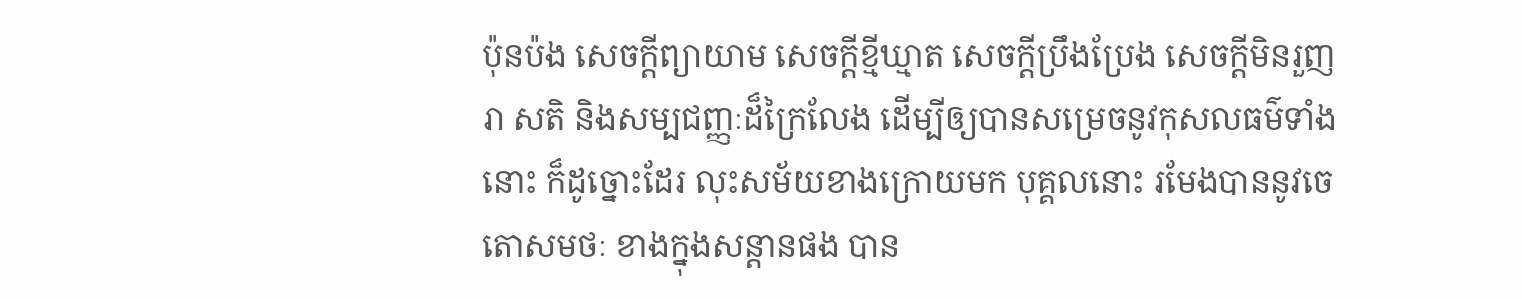ប៉ុនប៉ង សេចក្តីព្យាយាម សេចក្តីខ្មីឃ្មាត សេចក្តីប្រឹងប្រែង សេចក្តីមិនរួញរា សតិ និងសម្បជញ្ញៈដ៏ក្រៃលែង ដើម្បីឲ្យបានសម្រេចនូវកុសលធម៌ទាំងនោះ ក៏ដូច្នោះដែរ លុះសម័យខាងក្រោយមក បុគ្គលនោះ រមែងបាននូវចេតោសមថៈ ខាងក្នុងសន្តានផង បាន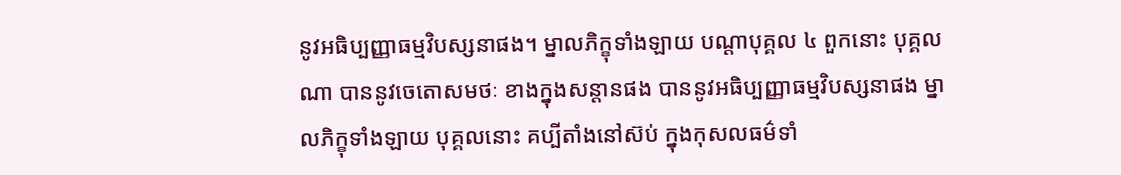នូវអធិប្បញ្ញាធម្មវិបស្សនាផង។ ម្នាលភិក្ខុទាំងឡាយ បណ្តាបុគ្គល ៤ ពួកនោះ បុគ្គលណា បាននូវចេតោសមថៈ ខាងក្នុងសន្តានផង បាននូវអធិប្បញ្ញាធម្មវិបស្សនាផង ម្នាលភិក្ខុទាំងឡាយ បុគ្គលនោះ គប្បីតាំងនៅស៊ប់ ក្នុងកុសលធម៌ទាំ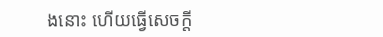ងនោះ ហើយធ្វើសេចក្តី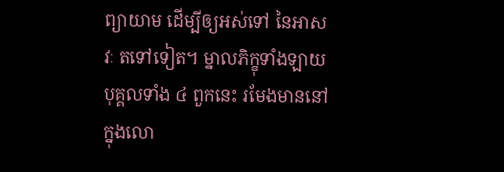ព្យាយាម ដើម្បីឲ្យអស់ទៅ នៃអាសវៈ តទៅទៀត។ ម្នាលភិក្ខុទាំងឡាយ បុគ្គលទាំង ៤ ពួកនេះ រមែងមាននៅក្នុងលោ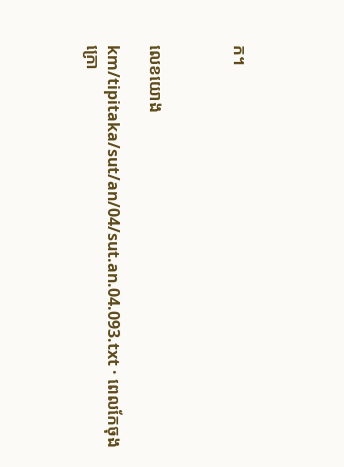ក។



លេខយោង

km/tipitaka/sut/an/04/sut.an.04.093.txt · ពេលកែចុងក្រោ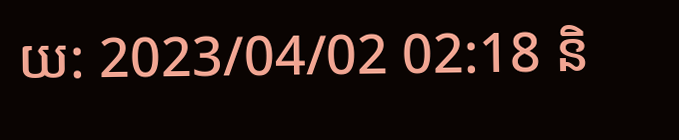យ: 2023/04/02 02:18 និ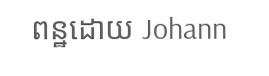ពន្ឋដោយ Johann